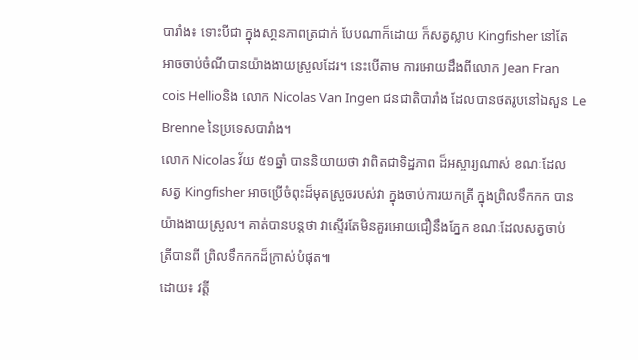បារាំង៖ ទោះបីជា ក្នុងសា្ថនភាពត្រជាក់ បែបណាក៏ដោយ ក៏សត្វស្លាប Kingfisher នៅតែ
អាចចាប់ចំណីបានយ៉ាងងាយស្រួលដែរ។ នេះបើតាម ការអោយដឹងពីលោក Jean Fran
cois Hellioនិង លោក Nicolas Van Ingen ជនជាតិបារាំង ដែលបានថតរូបនៅឯសួន Le
Brenne នៃប្រទេសបារាំង។
លោក Nicolas វ័យ ៥១ឆ្នាំ បាននិយាយថា វាពិតជាទិដ្ឋភាព ដ៏អស្ចារ្យណាស់ ខណៈដែល
សត្វ Kingfisher អាចប្រើចំពុះដ៏មុតស្រួចរបស់វា ក្នុងចាប់ការយកត្រី ក្នុងព្រិលទឹកកក បាន
យ៉ាងងាយស្រួល។ គាត់បានបន្ដថា វាស្ទើរតែមិនគួរអោយជឿនឹងភ្នែក ខណៈដែលសត្វចាប់
ត្រីបានពី ព្រិលទឹកកកដ៏ក្រាស់បំផុត៕
ដោយ៖ វត្ដី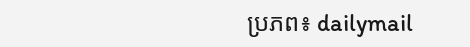ប្រភព៖ dailymail